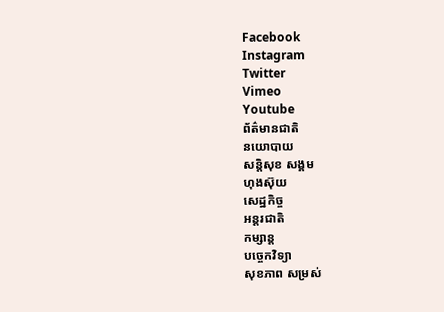Facebook
Instagram
Twitter
Vimeo
Youtube
ព័ត៌មានជាតិ
នយោបាយ
សន្តិសុខ សង្គម
ហុងស៊ុយ
សេដ្ឋកិច្ច
អន្តរជាតិ
កម្សាន្ត
បច្ចេកវិទ្យា
សុខភាព សម្រស់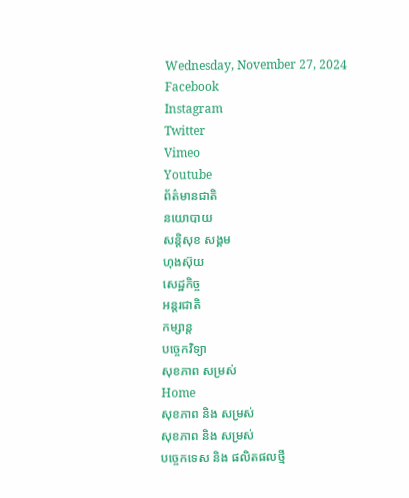Wednesday, November 27, 2024
Facebook
Instagram
Twitter
Vimeo
Youtube
ព័ត៌មានជាតិ
នយោបាយ
សន្តិសុខ សង្គម
ហុងស៊ុយ
សេដ្ឋកិច្ច
អន្តរជាតិ
កម្សាន្ត
បច្ចេកវិទ្យា
សុខភាព សម្រស់
Home
សុខភាព និង សម្រស់
សុខភាព និង សម្រស់
បច្ចេកទេស និង ផលិតផលថ្មី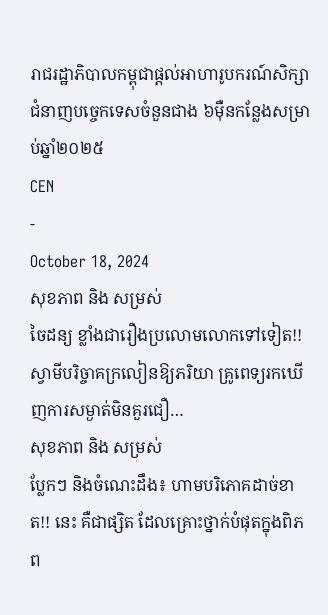រាជរដ្ឋាភិបាលកម្ពុជាផ្តល់អាហារូបករណ៍សិក្សាជំនាញបច្ចេកទេសចំនួនជាង ៦ម៉ឺនកន្លែងសម្រាប់ឆ្នាំ២០២៥
CEN
-
October 18, 2024
សុខភាព និង សម្រស់
ចៃដន្យ ខ្លាំងជារឿងប្រលោមលោកទៅទៀត!! ស្វាមីបរិច្ចាគក្រលៀនឱ្យភរិយា គ្រូពេទ្យរកឃើញការសម្ងាត់មិនគួរជឿ…
សុខភាព និង សម្រស់
ប្លែកៗ និងចំណេះដឹង៖ ហាមបរិភោគដាច់ខាត!! នេះ គឺជាផ្សិត ដែលគ្រោះថ្នាក់បំផុតក្នុងពិភព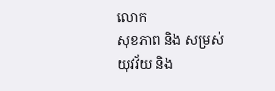លោក
សុខភាព និង សម្រស់
យុវវ័យ និង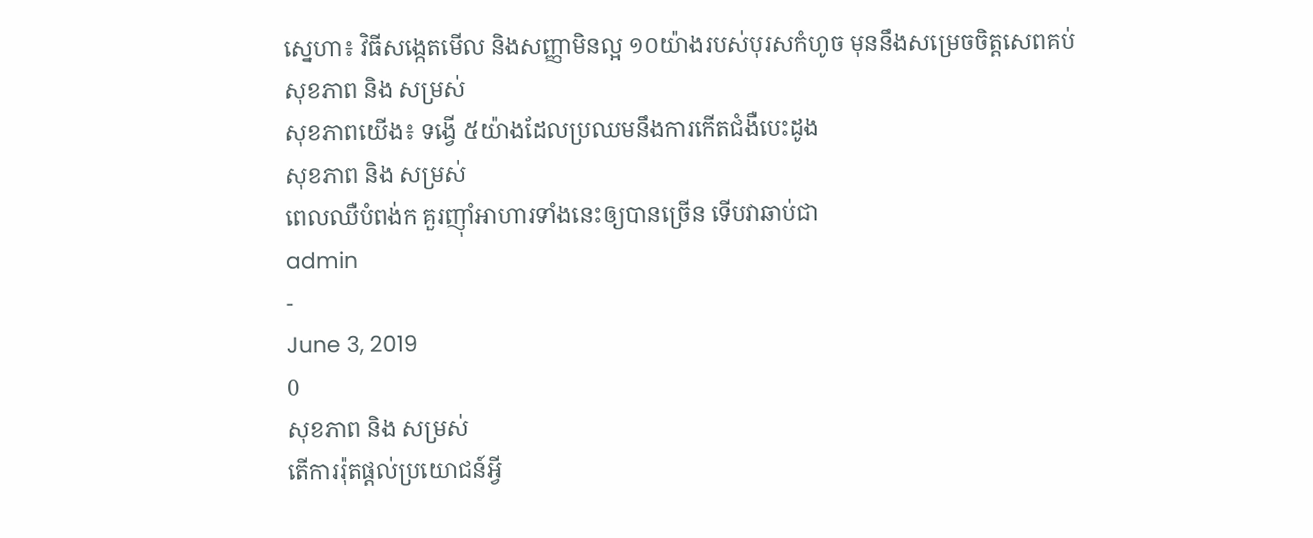ស្នេហា៖ វិធីសង្កេតមើល និងសញ្ញាមិនល្អ ១០យ៉ាងរបស់បុរសកំហូច មុននឹងសម្រេចចិត្តសេពគប់
សុខភាព និង សម្រស់
សុខភាពយើង៖ ទង្វើ ៥យ៉ាងដែលប្រឈមនឹងការកើតជំងឺបេះដូង
សុខភាព និង សម្រស់
ពេលឈឺបំពង់ក គួរញុាំអាហារទាំងនេះឲ្យបានច្រើន ទើបវាឆាប់ជា
admin
-
June 3, 2019
0
សុខភាព និង សម្រស់
តើការរ៉ុតផ្តល់ប្រយោជន៍អ្វី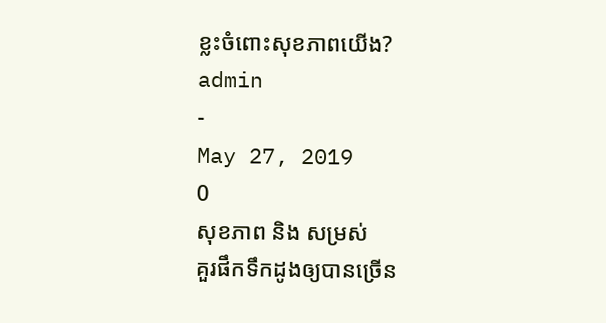ខ្លះចំពោះសុខភាពយើង?
admin
-
May 27, 2019
0
សុខភាព និង សម្រស់
គួរផឹកទឹកដូងឲ្យបានច្រើន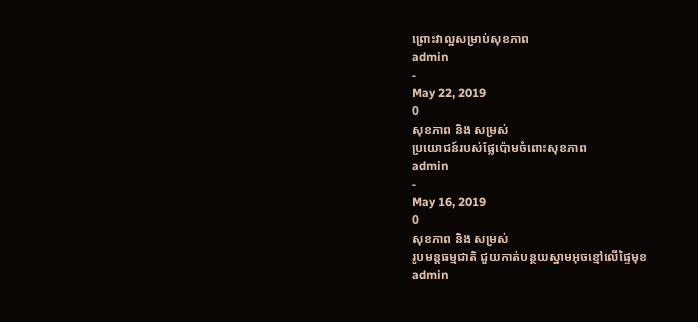ព្រោះវាល្អសម្រាប់សុខភាព
admin
-
May 22, 2019
0
សុខភាព និង សម្រស់
ប្រយោជន៍របស់ផ្លែប៉ោមចំពោះសុខភាព
admin
-
May 16, 2019
0
សុខភាព និង សម្រស់
រូបមន្តធម្មជាតិ ជួយកាត់បន្ថយស្នាមអុចខ្មៅលើផ្ទៃមុខ
admin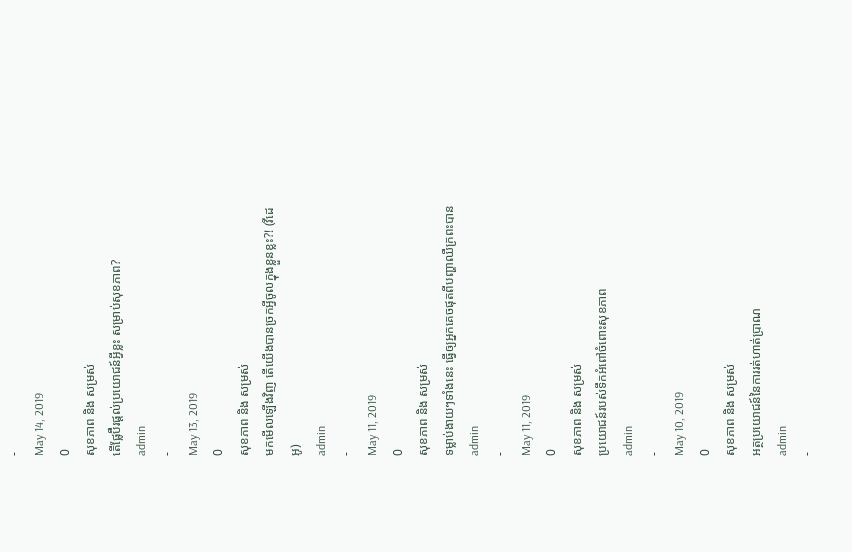-
May 14, 2019
0
សុខភាព និង សម្រស់
តើផ្លែប៊ឺរផ្តល់ប្រយោជន៍អ្វីខ្លះ សម្រាប់សុខភាព?
admin
-
May 13, 2019
0
សុខភាព និង សម្រស់
មកមើលឡើងវិញ តើយើងបានច្រកអ្វីចូលក្នុងខ្លួនខ្លះ?! (វីដេអូ)
admin
-
May 11, 2019
0
សុខភាព និង សម្រស់
ទម្លាប់ងាយៗទាំងនេះ ធ្វើឲ្យអ្នកគេចផុតពីបញ្ហាឈឺក្រពះបាន
admin
-
May 11, 2019
0
សុខភាព និង សម្រស់
ប្រយោជន៍របស់ទឹកអំពៅចំពោះសុខភាព
admin
-
May 10, 2019
0
សុខភាព និង សម្រស់
អត្ថប្រយោជន៍នៃការរត់ហាត់ប្រាណ
admin
-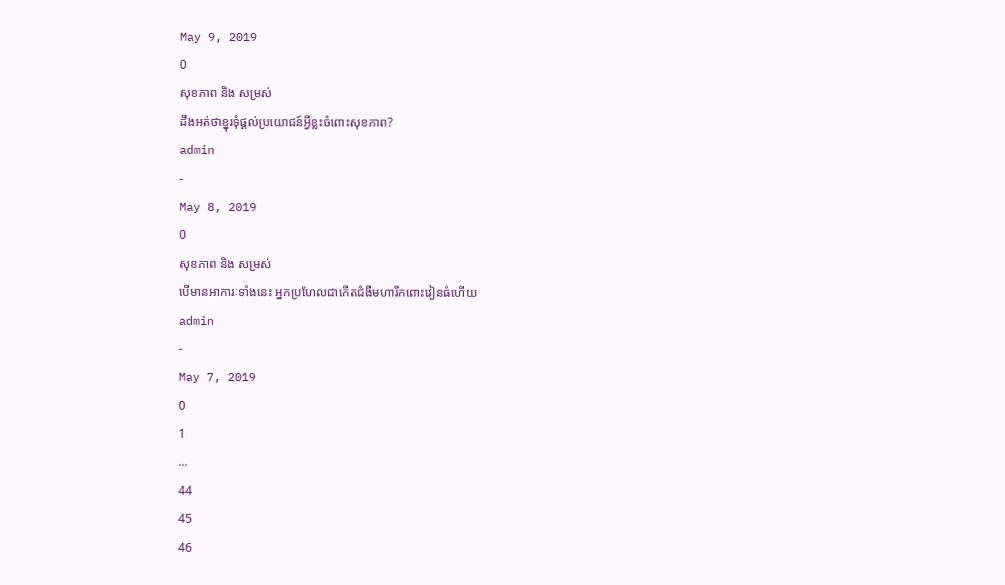May 9, 2019
0
សុខភាព និង សម្រស់
ដឹងអត់ថាខ្នុរទុំផ្តល់ប្រយោជន៍អ្វីខ្លះចំពោះសុខភាព?
admin
-
May 8, 2019
0
សុខភាព និង សម្រស់
បើមានអាការៈទាំងនេះ អ្នកប្រហែលជាកើតជំងឺមហារីកពោះវៀនធំហើយ
admin
-
May 7, 2019
0
1
...
44
45
46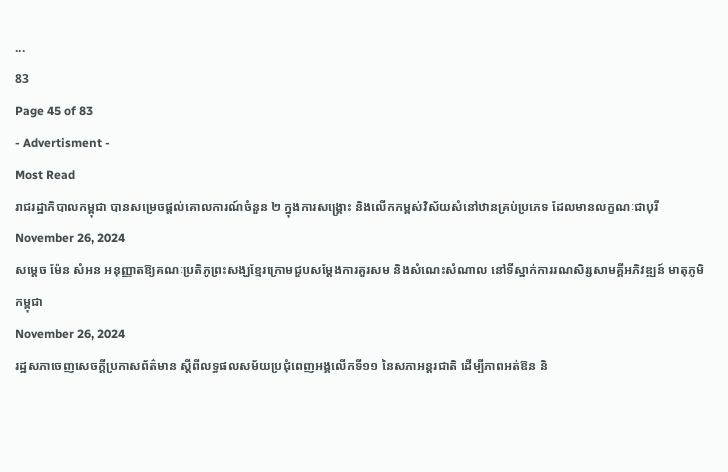...
83
Page 45 of 83
- Advertisment -
Most Read
រាជរដ្ឋាភិបាលកម្ពុជា បានសម្រេចផ្តល់គោលការណ៍ចំនួន ២ ក្នុងការសង្គ្រោះ និងលើកកម្ពស់វិស័យសំនៅឋានគ្រប់ប្រភេទ ដែលមានលក្ខណៈជាបុរី
November 26, 2024
សម្ដេច ម៉ែន សំអន អនុញ្ញាតឱ្យគណៈប្រតិភូព្រះសង្ឃខ្មែរក្រោមជួបសម្ដែងការគួរសម និងសំណេះសំណាល នៅទីស្នាក់ការរណសិរ្សសាមគ្គីអភិវឌ្ឍន៍ មាតុភូមិកម្ពុជា
November 26, 2024
រដ្ឋសភាចេញសេចក្តីប្រកាសព័ត៌មាន ស្តីពីលទ្ធផលសម័យប្រជុំពេញអង្គលើកទី១១ នៃសភាអន្តរជាតិ ដើម្បីភាពអត់ឱន និ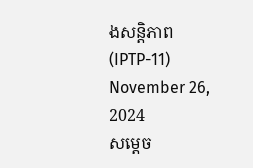ងសន្តិភាព (IPTP-11)
November 26, 2024
សម្តេច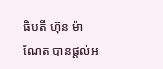ធិបតី ហ៊ុន ម៉ាណែត បានផ្តល់អ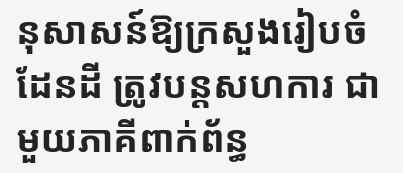នុសាសន៍ឱ្យក្រសួងរៀបចំដែនដី ត្រូវបន្តសហការ ជាមួយភាគីពាក់ព័ន្ធ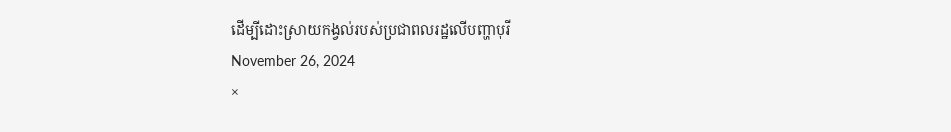ដើម្បីដោះស្រាយកង្វល់របស់ប្រជាពលរដ្ឋលើបញ្ហាបុរី
November 26, 2024
×